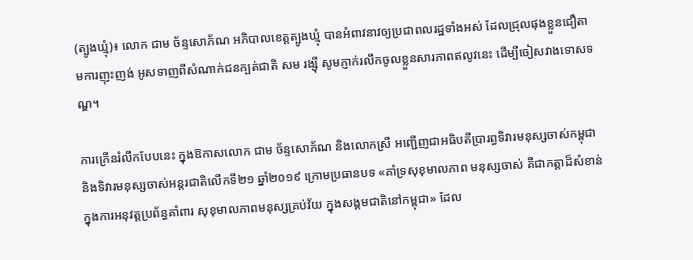(ត្បូងឃ្មុំ)៖ លោក ជាម ច័ន្ទសោភ័ណ អភិបាលខេត្តត្បូងឃ្មុំ បានអំពាវនាវឲ្យប្រជាពលរដ្ឋទាំងអស់ ដែលជ្រុលផុងខ្លួនជឿតាមការញុះញង់ អូសទាញពីសំណាក់ជនក្បត់ជាតិ សម រង្ស៊ី សូមភ្ញាក់រលឹកចូលខ្លួនសារភាពឥលូវនេះ ដើម្បីចៀសវាងទោសទណ្ឌ។

ការក្រើនរំលឹកបែបនេះ ក្នុងឱកាសលោក ជាម ច័ន្ទសោភ័ណ និងលោកស្រី អញ្ជើញជាអធិបតីប្រារព្ធទិវារមនុស្សចាស់កម្ពុជា និងទិវារមនុស្សចាស់អន្តរជាតិលើកទី២១ ឆ្នាំ២០១៩ ក្រោមប្រធានបទ «គាំទ្រសុខុមាលភាព មនុស្សចាស់ គឺជាកត្តាដ៏សំខាន់ ក្នុងការអនុវត្តប្រព័ន្ធគាំពារ សុខុមាលភាពមនុស្សគ្រប់វ័យ ក្នុងសង្គមជាតិនៅកម្ពុជា» ដែល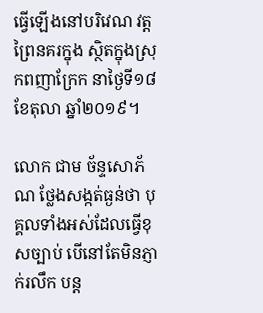ធ្វើឡើងនៅបរិវេណ វត្តព្រៃនគរក្នុង ស្ថិតក្នុងស្រុកពញាក្រែក នាថ្ងៃទី១៨ ខែតុលា ឆ្នាំ២០១៩។

លោក ជាម ច័ន្ទសោភ័ណ ថ្លែងសង្កត់ធ្ងន់ថា បុគ្គលទាំងអស់ដែលធ្វើខុសច្បាប់ បើនៅតែមិនភ្ញាក់រលឹក បន្ត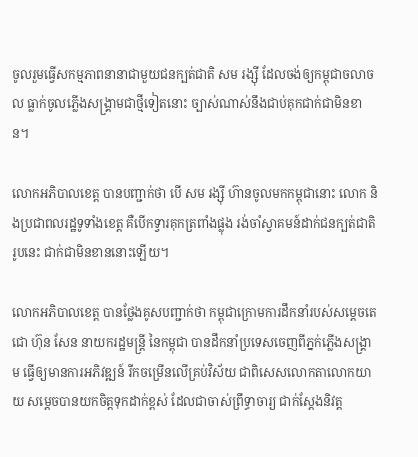ចូលរួមធ្វើសកម្មភាពនានាជាមួយជនក្បត់ជាតិ សម រង្ស៊ី ដែលចង់ឲ្យកម្ពុជាចលាចល ធ្លាក់ចូលភ្លើងសង្គ្រាមជាថ្មីទៀតនោះ ច្បាស់ណាស់នឹងជាប់គុកជាក់ជាមិនខាន។

លោកអភិបាលខេត្ត បានបញ្ជាក់ថា បើ សម រង្ស៊ី ហ៊ានចូលមកកម្ពុជានោះ លោក និងប្រជាពលរដ្ឋទូទាំងខេត្ត គឺបើកទ្វារគុកត្រពាំងផ្លុង រង់ចាំស្វាគមន៍ដាក់ជនក្បត់ជាតិរូបនេះ ជាក់ជាមិនខាននោះឡើយ។

លោកអភិបាលខេត្ត បានថ្លែងគូសបញ្ជាក់ថា កម្ពុជាក្រោមការដឹកនាំរបស់សម្ដេចតេជោ ហ៊ុន សែន នាយករដ្ឋមន្ត្រី នៃកម្ពុជា បានដឹកនាំប្រទេសចេញពីភ្នក់ភ្លើងសង្គ្រាម ធ្វើឲ្យមានការអភិវឌ្ឍន៍ រីកចម្រើនលើគ្រប់វិស័យ ជាពិសេសលោកតាលោកយាយ សម្តេចបានយកចិត្តទុកដាក់ខ្ពស់ ដែលជាចាស់ព្រឹទ្ធាចារ្យ ជាក់ស្តែងនិវត្ត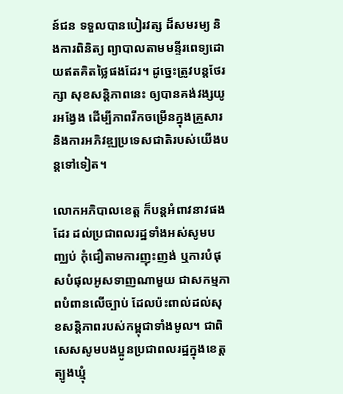ន៍ជន ទទួលបានបៀរវត្ស ដ៏សមរម្យ និងការពិនិត្យ ព្យាបាលតាមមន្ទីរពេទ្យដោយឥតគិតថ្លៃផងដែរ។ ដូច្នេះត្រូវបន្តថែរក្សា សុខសន្តិភាពនេះ ឲ្យបានគង់វង្សយូរអង្វែង ដើម្បីភាពរីកចម្រើនក្នុងគ្រួសារ និងការអភិវឌ្ឍប្រទេសជាតិរបស់យើងបន្តទៅទៀត។

លោកអភិបាលខេត្ត ក៏បន្តអំពាវនាវផងដែរ ដល់ប្រជាពលរដ្ឋទាំងអស់សូមបញ្ឈប់ កុំជឿតាមការញុះញង់ ឬការបំផុសបំផុលអូសទាញណាមួយ ជាសកម្មភាពបំពានលើច្បាប់ ដែលប៉ះពាល់ដល់សុខសន្តិភាពរបស់កម្ពុជាទាំងមូល។ ជាពិសេសសូមបងប្អូនប្រជាពលរដ្ឋក្នុងខេត្តត្បូងឃ្មុំ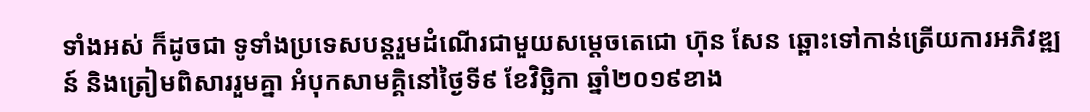ទាំងអស់ ក៏ដូចជា ទូទាំងប្រទេសបន្តរួមដំណើរជាមួយសម្តេចតេជោ ហ៊ុន សែន ឆ្ពោះទៅកាន់ត្រើយការអភិវឌ្ឍន៍ និងត្រៀមពិសាររួមគ្នា អំបុកសាមគ្គិនៅថ្ងៃទី៩ ខែវិច្ឆិកា ឆ្នាំ២០១៩ខាង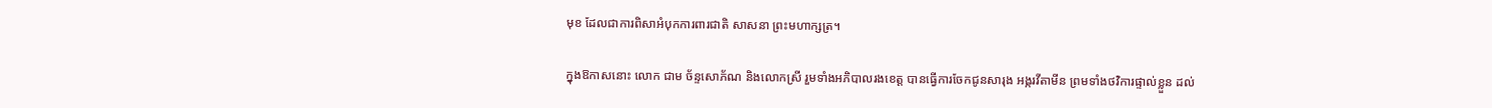មុខ ដែលជាការពិសាអំបុកការពារជាតិ សាសនា ព្រះមហាក្សត្រ។

ក្នុងឱកាសនោះ លោក ជាម ច័ន្ទសោភ័ណ និងលោកស្រី រួមទាំងអភិបាលរងខេត្ត បានធ្វើការចែកជូនសារុង អង្ករវីតាមីន ព្រមទាំងថវិការផ្ទាល់ខ្លួន ដល់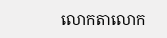លោកតាលោក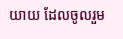យាយ ដែលចូលរួម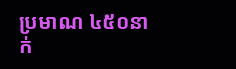ប្រមាណ ៤៥០នាក់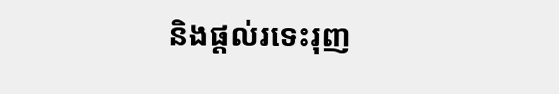និងផ្តល់រទេះរុញ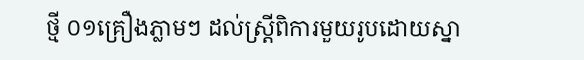ថ្មី ០១គ្រឿងភ្លាមៗ ដល់ស្ត្រីពិការមួយរូបដោយស្នា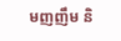មញញឹម និ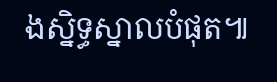ងស្និទ្ធស្នាលបំផុត៕